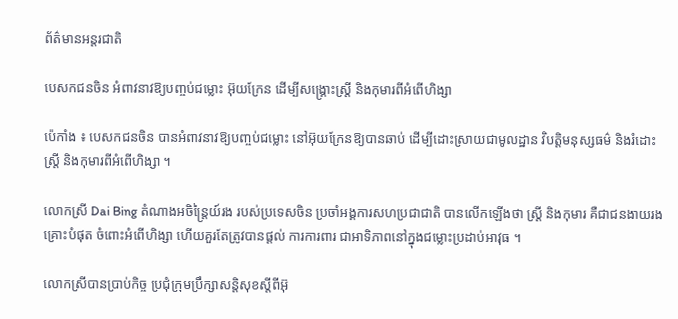ព័ត៌មានអន្តរជាតិ

បេសកជនចិន អំពាវនាវឱ្យបញ្ចប់ជម្លោះ អ៊ុយក្រែន ដើម្បីសង្គ្រោះស្ត្រី និងកុមារពីអំពើហិង្សា

ប៉េកាំង ៖ បេសកជនចិន បានអំពាវនាវឱ្យបញ្ចប់ជម្លោះ នៅអ៊ុយក្រែនឱ្យបានឆាប់ ដើម្បីដោះស្រាយជាមូលដ្ឋាន វិបត្តិមនុស្សធម៌ និងរំដោះស្ត្រី និងកុមារពីអំពើហិង្សា ។

លោកស្រី Dai Bing តំណាងអចិន្ត្រៃយ៍រង របស់ប្រទេសចិន ប្រចាំអង្គការសហប្រជាជាតិ បានលើកឡើងថា ស្ត្រី និងកុមារ គឺជាជនងាយរងគ្រោះបំផុត ចំពោះអំពើហិង្សា ហើយគួរតែត្រូវបានផ្តល់ ការការពារ ជាអាទិភាពនៅក្នុងជម្លោះប្រដាប់អាវុធ ។

លោកស្រីបានប្រាប់កិច្ច ប្រជុំក្រុមប្រឹក្សាសន្តិសុខស្តីពីអ៊ុ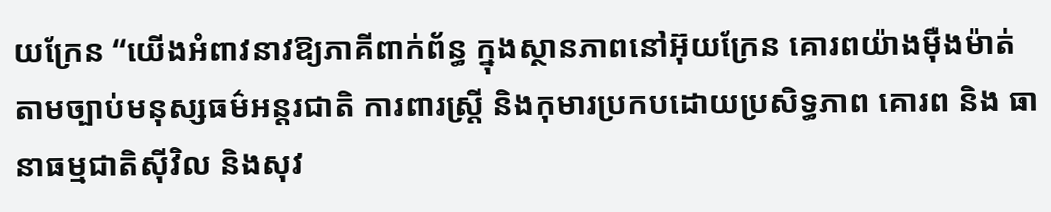យក្រែន “យើងអំពាវនាវឱ្យភាគីពាក់ព័ន្ធ ក្នុងស្ថានភាពនៅអ៊ុយក្រែន គោរពយ៉ាងម៉ឺងម៉ាត់ តាមច្បាប់មនុស្សធម៌អន្តរជាតិ ការពារស្ត្រី និងកុមារប្រកបដោយប្រសិទ្ធភាព គោរព និង ធានាធម្មជាតិស៊ីវិល និងសុវ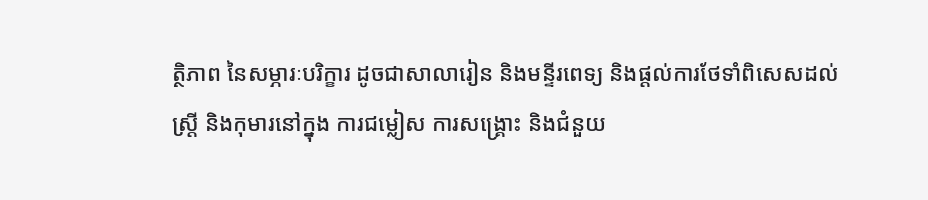ត្ថិភាព នៃសម្ភារៈបរិក្ខារ ដូចជាសាលារៀន និងមន្ទីរពេទ្យ និងផ្តល់ការថែទាំពិសេសដល់ស្ត្រី និងកុមារនៅក្នុង ការជម្លៀស ការសង្គ្រោះ និងជំនួយ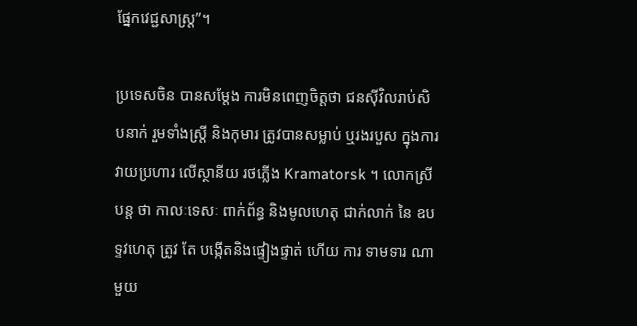ផ្នែកវេជ្ជសាស្រ្ត”។

ប្រទេសចិន បានសម្តែង ការមិនពេញចិត្តថា ជនស៊ីវិលរាប់សិបនាក់ រួមទាំងស្ត្រី និងកុមារ ត្រូវបានសម្លាប់ ឬរងរបួស ក្នុងការវាយប្រហារ លើស្ថានីយ រថភ្លើង Kramatorsk ។ លោកស្រីបន្ត ថា កាលៈទេសៈ ពាក់ព័ន្ធ និងមូលហេតុ ជាក់លាក់ នៃ ឧបទ្ទវហេតុ ត្រូវ តែ បង្កើតនិងផ្ទៀងផ្ទាត់ ហើយ ការ ទាមទារ ណាមួយ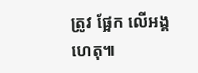ត្រូវ ផ្អែក លើអង្គហេតុ៕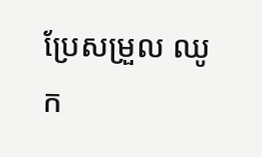ប្រែសម្រួល ឈូក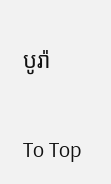បូរ៉ា

To Top